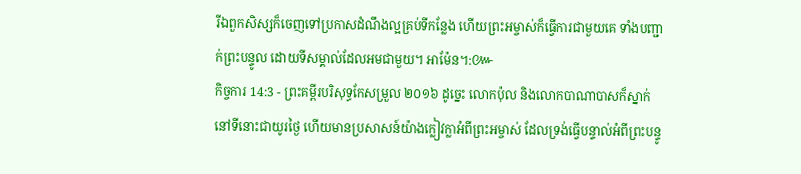រីឯពួកសិស្សក៏ចេញទៅប្រកាសដំណឹងល្អគ្រប់ទីកន្លែង ហើយព្រះអម្ចាស់ក៏ធ្វើការជាមួយគេ ទាំងបញ្ជាក់ព្រះបន្ទូល ដោយទីសម្គាល់ដែលអមជាមួយ។ អាម៉ែន។:៚
កិច្ចការ 14:3 - ព្រះគម្ពីរបរិសុទ្ធកែសម្រួល ២០១៦ ដូច្នេះ លោកប៉ុល និងលោកបាណាបាសក៏ស្នាក់នៅទីនោះជាយូរថ្ងៃ ហើយមានប្រសាសន៍យ៉ាងក្លៀវក្លាអំពីព្រះអម្ចាស់ ដែលទ្រង់ធ្វើបន្ទាល់អំពីព្រះបន្ទូ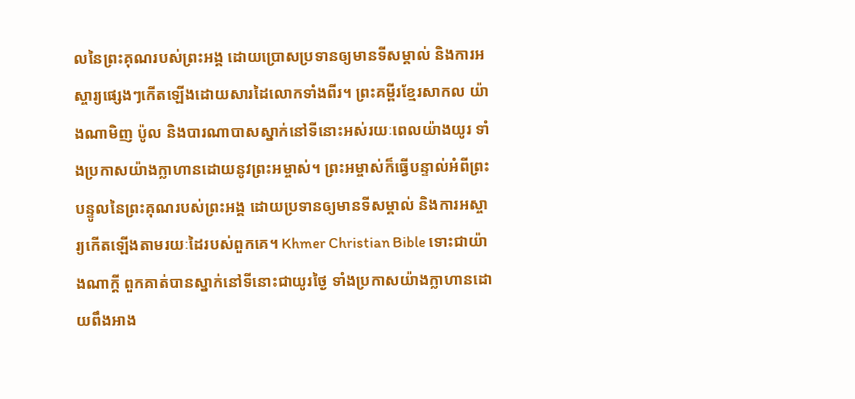លនៃព្រះគុណរបស់ព្រះអង្គ ដោយប្រោសប្រទានឲ្យមានទីសម្គាល់ និងការអស្ចារ្យផ្សេងៗកើតឡើងដោយសារដៃលោកទាំងពីរ។ ព្រះគម្ពីរខ្មែរសាកល យ៉ាងណាមិញ ប៉ូល និងបារណាបាសស្នាក់នៅទីនោះអស់រយៈពេលយ៉ាងយូរ ទាំងប្រកាសយ៉ាងក្លាហានដោយនូវព្រះអម្ចាស់។ ព្រះអម្ចាស់ក៏ធ្វើបន្ទាល់អំពីព្រះបន្ទូលនៃព្រះគុណរបស់ព្រះអង្គ ដោយប្រទានឲ្យមានទីសម្គាល់ និងការអស្ចារ្យកើតឡើងតាមរយៈដៃរបស់ពួកគេ។ Khmer Christian Bible ទោះជាយ៉ាងណាក្ដី ពួកគាត់បានស្នាក់នៅទីនោះជាយូរថ្ងៃ ទាំងប្រកាសយ៉ាងក្លាហានដោយពឹងអាង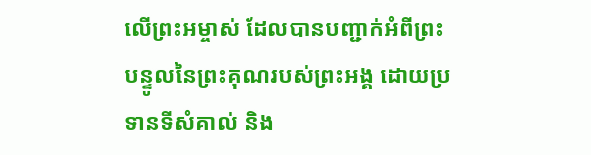លើព្រះអម្ចាស់ ដែលបានបញ្ជាក់អំពីព្រះបន្ទូលនៃព្រះគុណរបស់ព្រះអង្គ ដោយប្រទានទីសំគាល់ និង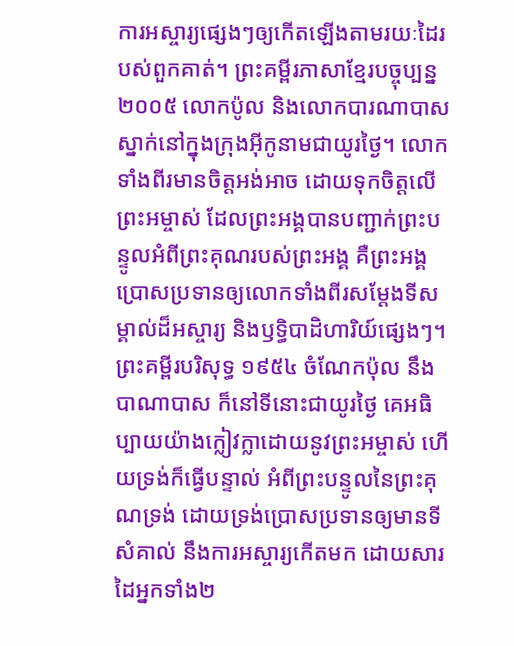ការអស្ចារ្យផ្សេងៗឲ្យកើតឡើងតាមរយៈដៃរបស់ពួកគាត់។ ព្រះគម្ពីរភាសាខ្មែរបច្ចុប្បន្ន ២០០៥ លោកប៉ូល និងលោកបារណាបាស ស្នាក់នៅក្នុងក្រុងអ៊ីកូនាមជាយូរថ្ងៃ។ លោកទាំងពីរមានចិត្តអង់អាច ដោយទុកចិត្តលើព្រះអម្ចាស់ ដែលព្រះអង្គបានបញ្ជាក់ព្រះបន្ទូលអំពីព្រះគុណរបស់ព្រះអង្គ គឺព្រះអង្គប្រោសប្រទានឲ្យលោកទាំងពីរសម្តែងទីសម្គាល់ដ៏អស្ចារ្យ និងឫទ្ធិបាដិហារិយ៍ផ្សេងៗ។ ព្រះគម្ពីរបរិសុទ្ធ ១៩៥៤ ចំណែកប៉ុល នឹងបាណាបាស ក៏នៅទីនោះជាយូរថ្ងៃ គេអធិប្បាយយ៉ាងក្លៀវក្លាដោយនូវព្រះអម្ចាស់ ហើយទ្រង់ក៏ធ្វើបន្ទាល់ អំពីព្រះបន្ទូលនៃព្រះគុណទ្រង់ ដោយទ្រង់ប្រោសប្រទានឲ្យមានទីសំគាល់ នឹងការអស្ចារ្យកើតមក ដោយសារដៃអ្នកទាំង២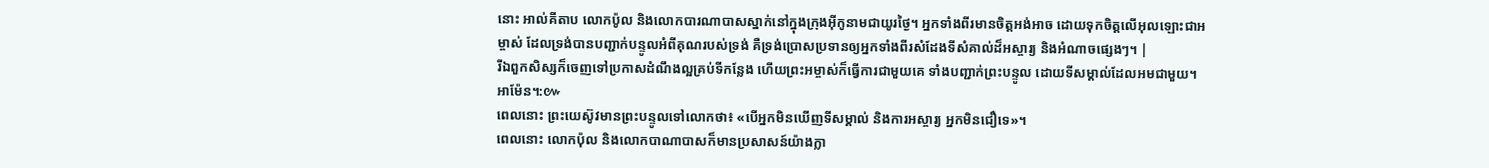នោះ អាល់គីតាប លោកប៉ូល និងលោកបារណាបាសស្នាក់នៅក្នុងក្រុងអ៊ីកូនាមជាយូរថ្ងៃ។ អ្នកទាំងពីរមានចិត្ដអង់អាច ដោយទុកចិត្ដលើអុលឡោះជាអម្ចាស់ ដែលទ្រង់បានបញ្ជាក់បន្ទូលអំពីគុណរបស់ទ្រង់ គឺទ្រង់ប្រោសប្រទានឲ្យអ្នកទាំងពីរសំដែងទីសំគាល់ដ៏អស្ចារ្យ និងអំណាចផ្សេងៗ។ |
រីឯពួកសិស្សក៏ចេញទៅប្រកាសដំណឹងល្អគ្រប់ទីកន្លែង ហើយព្រះអម្ចាស់ក៏ធ្វើការជាមួយគេ ទាំងបញ្ជាក់ព្រះបន្ទូល ដោយទីសម្គាល់ដែលអមជាមួយ។ អាម៉ែន។:៚
ពេលនោះ ព្រះយេស៊ូវមានព្រះបន្ទូលទៅលោកថា៖ «បើអ្នកមិនឃើញទីសម្គាល់ និងការអស្ចារ្យ អ្នកមិនជឿទេ»។
ពេលនោះ លោកប៉ុល និងលោកបាណាបាសក៏មានប្រសាសន៍យ៉ាងក្លា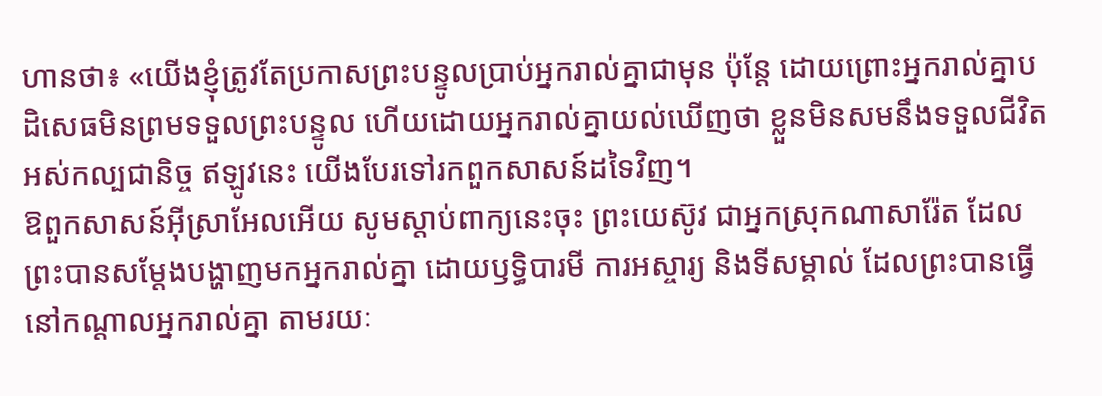ហានថា៖ «យើងខ្ញុំត្រូវតែប្រកាសព្រះបន្ទូលប្រាប់អ្នករាល់គ្នាជាមុន ប៉ុន្តែ ដោយព្រោះអ្នករាល់គ្នាបដិសេធមិនព្រមទទួលព្រះបន្ទូល ហើយដោយអ្នករាល់គ្នាយល់ឃើញថា ខ្លួនមិនសមនឹងទទួលជីវិតអស់កល្បជានិច្ច ឥឡូវនេះ យើងបែរទៅរកពួកសាសន៍ដទៃវិញ។
ឱពួកសាសន៍អ៊ីស្រាអែលអើយ សូមស្តាប់ពាក្យនេះចុះ ព្រះយេស៊ូវ ជាអ្នកស្រុកណាសារ៉ែត ដែលព្រះបានសម្តែងបង្ហាញមកអ្នករាល់គ្នា ដោយឫទ្ធិបារមី ការអស្ចារ្យ និងទីសម្គាល់ ដែលព្រះបានធ្វើនៅកណ្តាលអ្នករាល់គ្នា តាមរយៈ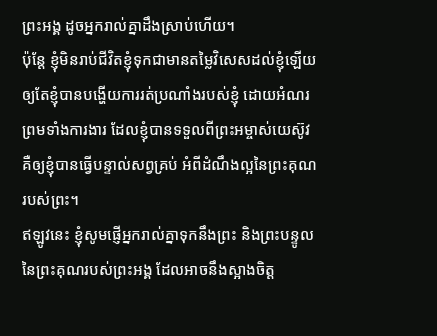ព្រះអង្គ ដូចអ្នករាល់គ្នាដឹងស្រាប់ហើយ។
ប៉ុន្តែ ខ្ញុំមិនរាប់ជីវិតខ្ញុំទុកជាមានតម្លៃវិសេសដល់ខ្ញុំឡើយ ឲ្យតែខ្ញុំបានបង្ហើយការរត់ប្រណាំងរបស់ខ្ញុំ ដោយអំណរ ព្រមទាំងការងារ ដែលខ្ញុំបានទទួលពីព្រះអម្ចាស់យេស៊ូវ គឺឲ្យខ្ញុំបានធ្វើបន្ទាល់សព្វគ្រប់ អំពីដំណឹងល្អនៃព្រះគុណរបស់ព្រះ។
ឥឡូវនេះ ខ្ញុំសូមផ្ញើអ្នករាល់គ្នាទុកនឹងព្រះ និងព្រះបន្ទូលនៃព្រះគុណរបស់ព្រះអង្គ ដែលអាចនឹងស្អាងចិត្ត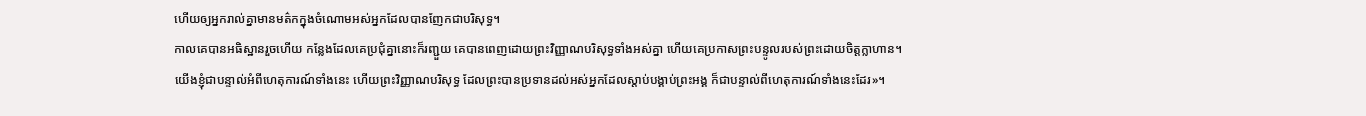ហើយឲ្យអ្នករាល់គ្នាមានមត៌កក្នុងចំណោមអស់អ្នកដែលបានញែកជាបរិសុទ្ធ។
កាលគេបានអធិស្ឋានរួចហើយ កន្លែងដែលគេប្រជុំគ្នានោះក៏រញ្ជួយ គេបានពេញដោយព្រះវិញ្ញាណបរិសុទ្ធទាំងអស់គ្នា ហើយគេប្រកាសព្រះបន្ទូលរបស់ព្រះដោយចិត្តក្លាហាន។
យើងខ្ញុំជាបន្ទាល់អំពីហេតុការណ៍ទាំងនេះ ហើយព្រះវិញ្ញាណបរិសុទ្ធ ដែលព្រះបានប្រទានដល់អស់អ្នកដែលស្តាប់បង្គាប់ព្រះអង្គ ក៏ជាបន្ទាល់ពីហេតុការណ៍ទាំងនេះដែរ»។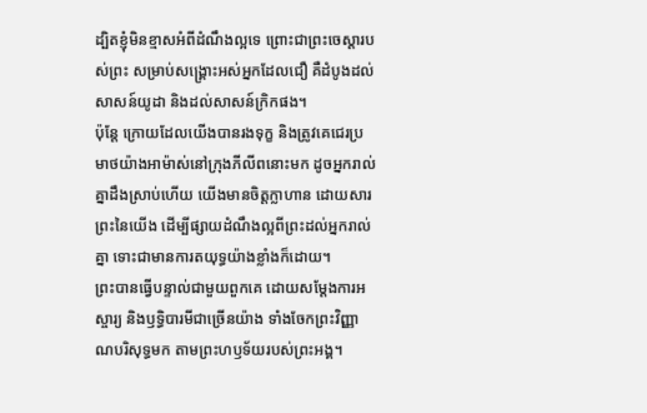ដ្បិតខ្ញុំមិនខ្មាសអំពីដំណឹងល្អទេ ព្រោះជាព្រះចេស្តារបស់ព្រះ សម្រាប់សង្គ្រោះអស់អ្នកដែលជឿ គឺដំបូងដល់សាសន៍យូដា និងដល់សាសន៍ក្រិកផង។
ប៉ុន្តែ ក្រោយដែលយើងបានរងទុក្ខ និងត្រូវគេជេរប្រមាថយ៉ាងអាម៉ាស់នៅក្រុងភីលីពនោះមក ដូចអ្នករាល់គ្នាដឹងស្រាប់ហើយ យើងមានចិត្តក្លាហាន ដោយសារព្រះនៃយើង ដើម្បីផ្សាយដំណឹងល្អពីព្រះដល់អ្នករាល់គ្នា ទោះជាមានការតយុទ្ធយ៉ាងខ្លាំងក៏ដោយ។
ព្រះបានធ្វើបន្ទាល់ជាមួយពួកគេ ដោយសម្តែងការអស្ចារ្យ និងឫទ្ធិបារមីជាច្រើនយ៉ាង ទាំងចែកព្រះវិញ្ញាណបរិសុទ្ធមក តាមព្រះហឫទ័យរបស់ព្រះអង្គ។